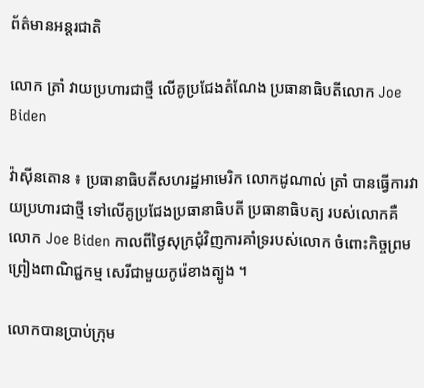ព័ត៌មានអន្តរជាតិ

លោក ត្រាំ វាយប្រហារជាថ្មី លើគូប្រជែងតំណែង ប្រធានាធិបតីលោក Joe Biden

វ៉ាស៊ីនតោន ៖ ប្រធានាធិបតីសហរដ្ឋអាមេរិក លោកដូណាល់ ត្រាំ បានធ្វើការវាយប្រហារជាថ្មី ទៅលើគូប្រជែងប្រធានាធិបតី ប្រធានាធិបត្យ របស់លោកគឺលោក Joe Biden កាលពីថ្ងៃសុក្រជុំវិញការគាំទ្ររបស់លោក ចំពោះកិច្ចព្រមព្រៀងពាណិជ្ជកម្ម សេរីជាមួយកូរ៉េខាងត្បូង ។

លោកបានប្រាប់ក្រុម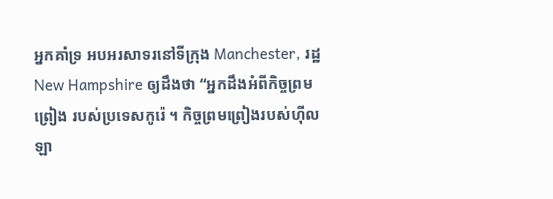អ្នកគាំទ្រ អបអរសាទរនៅទីក្រុង Manchester, រដ្ឋ New Hampshire ឲ្យដឹងថា “អ្នកដឹងអំពីកិច្ចព្រមព្រៀង របស់ប្រទេសកូរ៉េ ។ កិច្ចព្រមព្រៀងរបស់ហ៊ីលឡា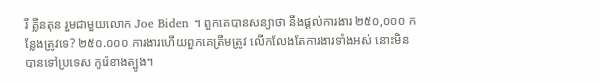រី គ្លីនតុន រួមជាមួយលោក Joe Biden ។ ពួកគេបានសន្យាថា នឹងផ្តល់ការងារ ២៥០,០០០ កន្លែងត្រូវទេ? ២៥០.០០០ ការងារហើយពួកគេត្រឹមត្រូវ លើកលែងតែការងារទាំងអស់ នោះមិនបានទៅប្រទេស កូរ៉េខាងត្បូង។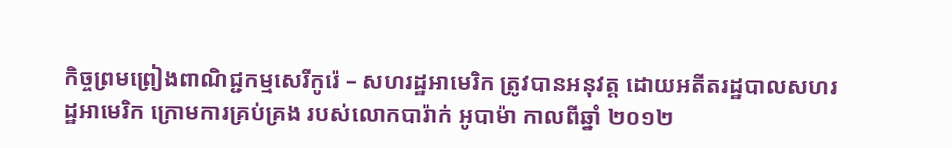កិច្ចព្រមព្រៀងពាណិជ្ជកម្មសេរីកូរ៉េ – សហរដ្ឋអាមេរិក ត្រូវបានអនុវត្ត ដោយអតីតរដ្ឋបាលសហរដ្ឋអាមេរិក ក្រោមការគ្រប់គ្រង របស់លោកបារ៉ាក់ អូបាម៉ា កាលពីឆ្នាំ ២០១២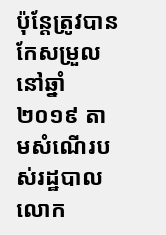ប៉ុន្តែត្រូវបានកែសម្រួលនៅឆ្នាំ២០១៩ តាមសំណើរបស់រដ្ឋបាលលោក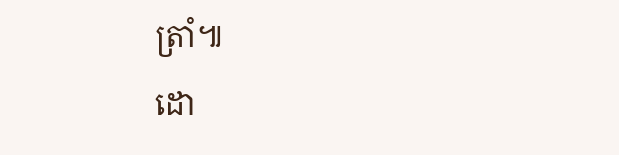ត្រាំ៕
ដោ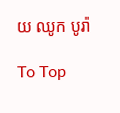យ ឈូក បូរ៉ា

To Top